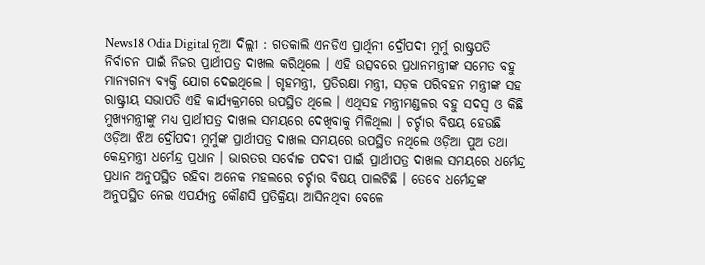News18 Odia Digital ନୂଆ ଦିଲ୍ଲୀ : ଗତକାଲି ଏନଡିଏ ପ୍ରାର୍ଥିନୀ ଦ୍ରୌପଦୀ ମୁର୍ମୁ ରାଷ୍ଟ୍ରପତି ନିର୍ବାଚନ ପାଇଁ ନିଜର ପ୍ରାର୍ଥୀପତ୍ର ଦାଖଲ କରିଥିଲେ । ଏହି ଉତ୍ସବରେ ପ୍ରଧାନମନ୍ତ୍ରୀଙ୍କ ସମେତ ବହୁ ମାନ୍ୟଗନ୍ୟ ବ୍ୟକ୍ତି ଯୋଗ ଦେଇଥିଲେ । ଗୃହମନ୍ତ୍ରୀ, ପ୍ରତିରକ୍ଷା ମନ୍ତ୍ରୀ, ସଡ଼କ ପରିବହନ ମନ୍ତ୍ରୀଙ୍କ ସହ ରାଷ୍ଟ୍ରୀୟ ସଭାପତି ଏହି କାର୍ଯ୍ୟକ୍ରମରେ ଉପସ୍ଥିତ ଥିଲେ । ଏଥିସହ ମନ୍ତ୍ରୀମଣ୍ଡଳର ବହୁ ସଦସ୍ୱ ଓ କିଛି ମୁଖ୍ୟମନ୍ତ୍ରୀଙ୍କୁ ମଧ୍ୟ ପ୍ରାର୍ଥୀପତ୍ର ଦାଖଲ ସମୟରେ ଦେଖିବାକୁ ମିଳିଥିଲା । ଚର୍ଚ୍ଚାର ବିଷୟ ହେଉଛି ଓଡ଼ିଆ ଝିଅ ଦ୍ରୌପଦୀ ମୁର୍ମୁଙ୍କ ପ୍ରାର୍ଥୀପତ୍ର ଦାଖଲ ସମୟରେ ଉପସ୍ଥିତ ନଥିଲେ ଓଡ଼ିଆ ପୁଅ ତଥା କେନ୍ଦ୍ରମନ୍ତ୍ରୀ ଧର୍ମେନ୍ଦ୍ର ପ୍ରଧାନ । ଭାରତର ସର୍ବୋଚ୍ଚ ପଦବୀ ପାଇଁ ପ୍ରାର୍ଥୀପତ୍ର ଦାଖଲ ସମୟରେ ଧର୍ମେନ୍ଦ୍ର ପ୍ରଧାନ ଅନୁପସ୍ଥିତ ରହିବା ଅନେକ ମହଲରେ ଚର୍ଚ୍ଚାର ବିଷୟ ପାଲଟିଛି । ତେବେ ଧର୍ମେନ୍ଦ୍ରଙ୍କ ଅନୁପସ୍ଥିତ ନେଇ ଏପର୍ଯ୍ୟନ୍ତ କୌଣସି ପ୍ରତିକ୍ରିୟା ଆସିନଥିବା ବେଳେ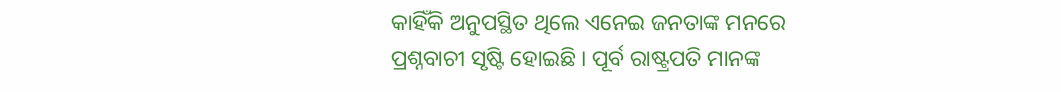କାହିଁକି ଅନୁପସ୍ଥିତ ଥିଲେ ଏନେଇ ଜନତାଙ୍କ ମନରେ ପ୍ରଶ୍ନବାଚୀ ସୃଷ୍ଟି ହୋଇଛି । ପୂର୍ବ ରାଷ୍ଟ୍ରପତି ମାନଙ୍କ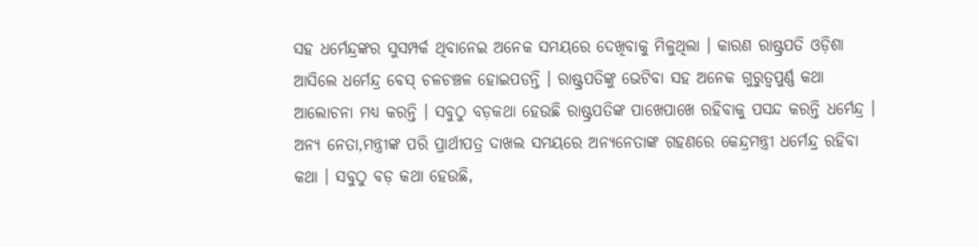ସହ ଧର୍ମେନ୍ଦ୍ରଙ୍କର ସୁସମ୍ପର୍କ ଥିବାନେଇ ଅନେକ ସମୟରେ ଦେଖିବାକୁ ମିଳୁଥିଲା । କାରଣ ରାଷ୍ଟ୍ରପତି ଓଡ଼ିଶା ଆସିଲେ ଧର୍ମେନ୍ଦ୍ର ବେସ୍ ଚଳଚଞ୍ଚଳ ହୋଇପଡନ୍ତି । ରାଷ୍ଟ୍ରପତିଙ୍କୁ ଭେଟିବା ସହ ଅନେକ ଗୁରୁତ୍ୱପୁର୍ଣ୍ଣ କଥା ଆଲୋଚନା ମଧ୍ୟ କରନ୍ତି । ସବୁଠୁ ବଡ଼କଥା ହେଉଛି ରାଷ୍ଟ୍ରପତିଙ୍କ ପାଖେପାଖେ ରହିବାକୁ ପସନ୍ଦ କରନ୍ତି ଧର୍ମେନ୍ଦ୍ର । ଅନ୍ୟ ନେତା,ମନ୍ତ୍ରୀଙ୍କ ପରି ପ୍ରାର୍ଥୀପତ୍ର ଦାଖଲ ସମୟରେ ଅନ୍ୟନେତାଙ୍କ ଗହଣରେ କେନ୍ଦ୍ରମନ୍ତ୍ରୀ ଧର୍ମେନ୍ଦ୍ର ରହିବା କଥା । ସବୁଠୁ ବଡ଼ କଥା ହେଉଛି,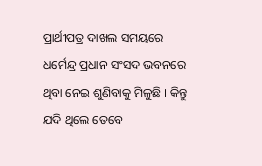ପ୍ରାର୍ଥୀପତ୍ର ଦାଖଲ ସମୟରେ ଧର୍ମେନ୍ଦ୍ର ପ୍ରଧାନ ସଂସଦ ଭବନରେ ଥିବା ନେଇ ଶୁଣିବାକୁ ମିଳୁଛି । କିନ୍ତୁ ଯଦି ଥିଲେ ତେବେ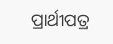ପ୍ରାର୍ଥୀପତ୍ର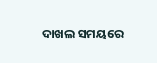ଦାଖଲ ସମୟରେ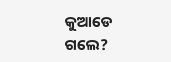କୁଆଡେ ଗଲେ?